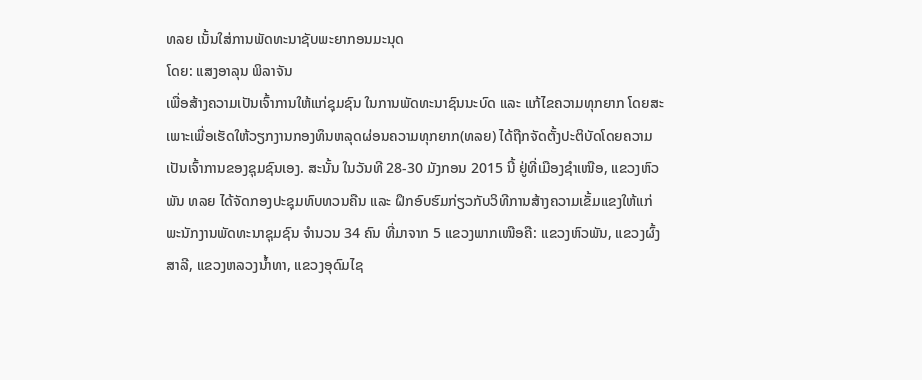ທລຍ ເນັ້ນໃສ່ການພັດທະນາຊັບພະຍາກອນມະນຸດ
ໂດຍ: ແສງອາລຸນ ພິລາຈັນ
ເພື່ອສ້າງຄວາມເປັນເຈົ້າການໃຫ້ແກ່ຊຸມຊົນ ໃນການພັດທະນາຊົນນະບົດ ແລະ ແກ້ໄຂຄວາມທຸກຍາກ ໂດຍສະເພາະເພື່ອເຮັດໃຫ້ວຽກງານກອງທຶນຫລຸດຜ່ອນຄວາມທຸກຍາກ(ທລຍ) ໄດ້ຖືກຈັດຕັ້ງປະຕິບັດໂດຍຄວາມເປັນເຈົ້າການຂອງຊຸມຊົນເອງ. ສະນັ້ນ ໃນວັນທີ 28-30 ມັງກອນ 2015 ນີ້ ຢູ່ທີ່ເມືອງຊໍາເໜືອ, ແຂວງຫົວພັນ ທລຍ ໄດ້ຈັດກອງປະຊຸມທົບທວນຄືນ ແລະ ຝຶກອົບຮົມກ່ຽວກັບວິທີການສ້າງຄວາມເຂັ້ມແຂງໃຫ້ແກ່ພະນັກງານພັດທະນາຊຸມຊົນ ຈຳນວນ 34 ຄົນ ທີ່ມາຈາກ 5 ແຂວງພາກເໜືອຄື: ແຂວງຫົວພັນ, ແຂວງຜົ້ງສາລີ, ແຂວງຫລວງນ້ຳທາ, ແຂວງອຸດົມໄຊ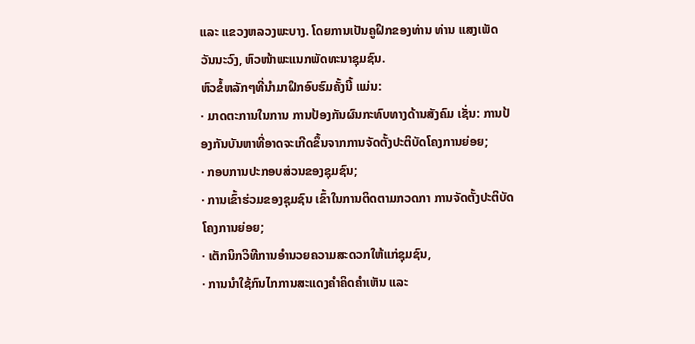ແລະ ແຂວງຫລວງພະບາງ. ໂດຍການເປັນຄູຝຶກຂອງທ່ານ ທ່ານ ແສງເພັດ ວັນນະວົງ, ຫົວໜ້າພະແນກພັດທະນາຊຸມຊົນ.
ຫົວຂໍ້ຫລັກໆທີ່ນຳມາຝຶກອົບຮົມຄັ້ງນີ້ ແມ່ນ:
· ມາດຕະການໃນການ ການປ້ອງກັນຜົນກະທົບທາງດ້ານສັງຄົມ ເຊັ່ນ: ການປ້ອງກັນບັນຫາທີ່ອາດຈະເກີດຂຶ້ນຈາກການຈັດຕັ້ງປະຕິບັດໂຄງການຍ່ອຍ;
· ກອບການປະກອບສ່ວນຂອງຊຸມຊົນ;
· ການເຂົ້າຮ່ວມຂອງຊຸມຊົນ ເຂົ້າໃນການຕິດຕາມກວດກາ ການຈັດຕັ້ງປະຕິບັດໂຄງການຍ່ອຍ;
· ເຕັກນິກວິທີການອຳນວຍຄວາມສະດວກໃຫ້ແກ່ຊຸມຊົນ,
· ການນຳໃຊ້ກົນໄກການສະແດງຄຳຄິດຄຳເຫັນ ແລະ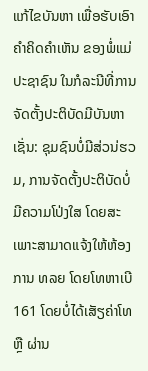ແກ້ໄຂບັນຫາ ເພື່ອຮັບເອົາຄຳຄິດຄຳເຫັນ ຂອງພໍ່ແມ່ປະຊາຊົນ ໃນກໍລະນີທີ່ການຈັດຕັ້ງປະຕິບັດມີບັນຫາ ເຊັ່ນ: ຊຸມຊົນບໍ່ມີສ່ວນ່ຮວມ, ການຈັດຕັ້ງປະຕິບັດບໍ່ມີຄວາມໂປ່ງໃສ ໂດຍສະເພາະສາມາດແຈ້ງໃຫ້ຫ້ອງການ ທລຍ ໂດຍໂທຫາເບີ 161 ໂດຍບໍ່ໄດ້ເສັຽຄ່າໂທ ຫຼື ຜ່ານ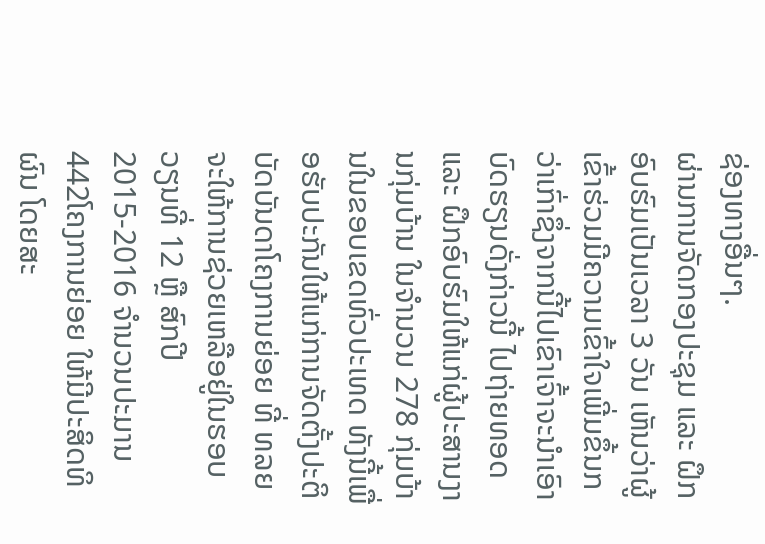ຊ່ອງທາງອື່ນໆ.
ຜ່ານການຈັດກອງປະຊຸມ ແລະ ຝຶກອົບຮົມເປັນເວລາ 3 ວັນ ເຫັນວ່າຜູ້ເຂົ້າຮ່ວມມີຄວາມເຂົ້າໃຈເພີ່ມຂຶ້ນກວ່າເກົ່າຊຶ່ງຈາກນີ້ໄປເຂົາເຈົ້າຈະນຳເອົາບົດຮຽນດັ່ງກ່າວນີ້ ໄປຖ່າຍທອດ ແລະ ຝຶກອົບຮົມໃຫ້ແກ່ຜູ້ປະສານງານກຸ່ມບ້ານ ໃນຈຳນວນ 278 ກຸ່ມບ້ານໃນຂອບເຂດທົ່ວປະເທດ ທັງນີ້ເພື່ອຮັບປະກັນໃຫ້ແກ່ການຈັດຕັ້ງປະຕິບັດບັນດາໂຄງການຍ່ອຍ ທີ່ ທລຍ ຈະໃຫ້ການຊ່ວຍເຫລືອຢູ່ໃນຮອບວຽນທີ່ 12 ຫຼື ສົກປີ 2015-2016 ຈຳນວນປະມານ 442ໂຄງການຍ່ອຍ ໃຫ້ມີປະສິດທິຜົນ ໂດຍສະ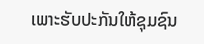ເພາະຮັບປະກັນໃຫ້ຊຸມຊົນ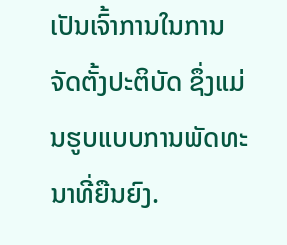ເປັນເຈົ້າການໃນການຈັດຕັ້ງປະຕິບັດ ຊຶ່ງແມ່ນຮູບແບບການພັດທະນາທີ່ຍືນຍົງ.